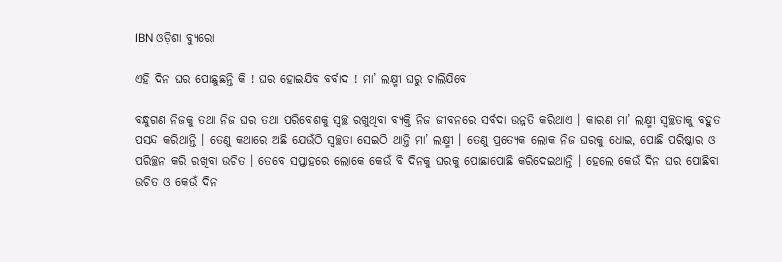IBN ଓଡ଼ିଶା ବ୍ୟୁରୋ

ଏହି ଦିନ ଘର ପୋଛୁଛନ୍ତି କି ! ଘର ହୋଇଯିବ ବର୍ବାଦ ! ମା’ ଲକ୍ଷ୍ମୀ ଘରୁ ଚାଲିଯିବେ

ବନ୍ଧୁଗଣ ନିଜକୁ ତଥା ନିଜ ଘର ତଥା ପରିବେଶକୁ ସ୍ବଚ୍ଛ ରଖୁଥିବା ବ୍ୟକ୍ତି ନିଜ ଜୀବନରେ ସର୍ବଦା ଉନ୍ନତି କରିଥାଏ । କାରଣ ମା’ ଲକ୍ଷ୍ମୀ ସ୍ବଚ୍ଛତାକୁ ବହୁତ ପସନ୍ଦ କରିଥାନ୍ତି । ତେଣୁ କଥାରେ ଅଛି ଯେଉଁଠି ସ୍ବଚ୍ଛତା ସେଇଠି ଥାନ୍ତି ମା’ ଲକ୍ଷ୍ମୀ । ତେଣୁ ପ୍ରତ୍ଯେକ ଲୋକ ନିଜ ଘରକୁ ଧୋଇ, ପୋଛି ପରିଷ୍କାର ଓ ପରିଚ୍ଛନ କରି ରଖିବା ଉଚିତ । ତେବେ ସପ୍ତାହରେ ଲୋକେ କେଉଁ ବି ଦିନକୁ ଘରକୁ ପୋଛାପୋଛି କରିଦେଇଥାନ୍ତି । ହେଲେ କେଉଁ ଦିନ ଘର ପୋଛିବା ଉଚିତ ଓ କେଉଁ ଦିନ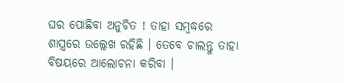ଘର ପୋଛିବା ଅନୁଚିତ ! ତାହା ସମ୍ବଦ୍ଧରେ ଶାସ୍ତ୍ରରେ ଉଲ୍ଲେଖ ରହିଛି । ତେବେ ଚାଲନ୍ତୁ ତାହା ବିଷୟରେ ଆଲୋଚନା କରିବା ।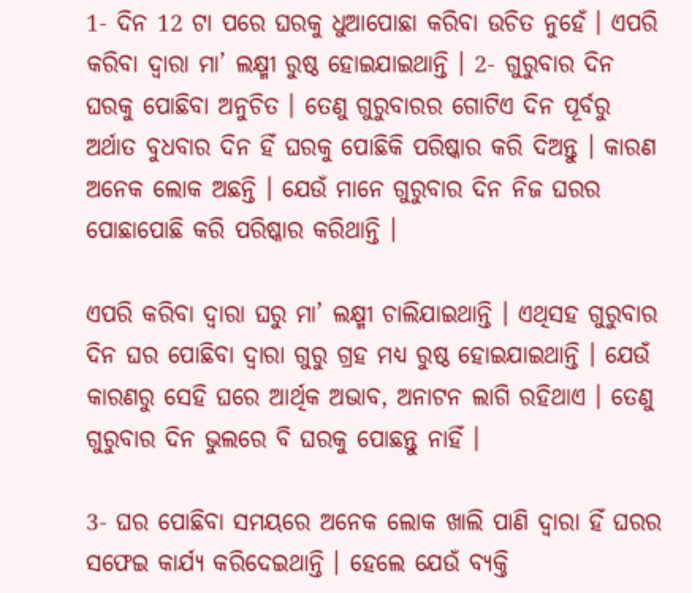1- ଦିନ 12 ଟା ପରେ ଘରକୁ ଧୁଆପୋଛା କରିବା ଉଚିତ ନୁହେଁ । ଏପରି କରିବା ଦ୍ଵାରା ମା’ ଲକ୍ଷ୍ମୀ ରୁଷ୍ଠ ହୋଇଯାଇଥାନ୍ତି । 2- ଗୁରୁବାର ଦିନ ଘରକୁ ପୋଛିବା ଅନୁଚିତ । ତେଣୁ ଗୁରୁବାରର ଗୋଟିଏ ଦିନ ପୂର୍ବରୁ ଅର୍ଥାତ ବୁଧବାର ଦିନ ହିଁ ଘରକୁ ପୋଛିକି ପରିଷ୍କାର କରି ଦିଅନ୍ତୁ । କାରଣ ଅନେକ ଲୋକ ଅଛନ୍ତି । ଯେଉଁ ମାନେ ଗୁରୁବାର ଦିନ ନିଜ ଘରର ପୋଛାପୋଛି କରି ପରିଷ୍କାର କରିଥାନ୍ତି ।

ଏପରି କରିବା ଦ୍ଵାରା ଘରୁ ମା’ ଲକ୍ଷ୍ମୀ ଚାଲିଯାଇଥାନ୍ତି । ଏଥିସହ ଗୁରୁବାର ଦିନ ଘର ପୋଛିବା ଦ୍ଵାରା ଗୁରୁ ଗ୍ରହ ମଧ୍ୟ ରୁଷ୍ଠ ହୋଇଯାଇଥାନ୍ତି । ଯେଉଁ କାରଣରୁ ସେହି ଘରେ ଆର୍ଥିକ ଅଭାବ, ଅନାଟନ ଲାଗି ରହିଥାଏ । ତେଣୁ ଗୁରୁବାର ଦିନ ଭୁଲରେ ବି ଘରକୁ ପୋଛନ୍ତୁ ନାହିଁ ।

3- ଘର ପୋଛିବା ସମୟରେ ଅନେକ ଲୋକ ଖାଲି ପାଣି ଦ୍ଵାରା ହିଁ ଘରର ସଫେଇ କାର୍ଯ୍ୟ କରିଦେଇଥାନ୍ତି । ହେଲେ ଯେଉଁ ବ୍ୟକ୍ତି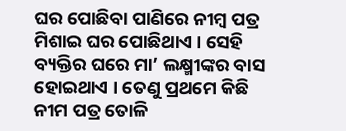ଘର ପୋଛିବା ପାଣିରେ ନୀମ୍ବ ପତ୍ର ମିଶାଇ ଘର ପୋଛିଥାଏ । ସେହି ବ୍ୟକ୍ତିର ଘରେ ମା’ ଲକ୍ଷ୍ମୀଙ୍କର ବାସ ହୋଇଥାଏ । ତେଣୁ ପ୍ରଥମେ କିଛି ନୀମ ପତ୍ର ତୋଳି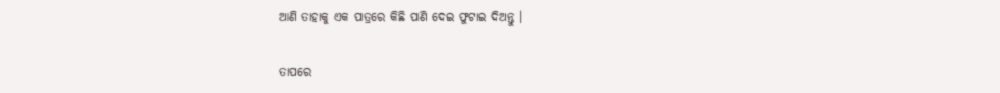ଆଣି ତାହାକୁ ଏକ ପାତ୍ରରେ କିଛି ପାଣି ଦେଇ ଫୁଟାଇ ଦିଅନ୍ତୁ ।

ତାପରେ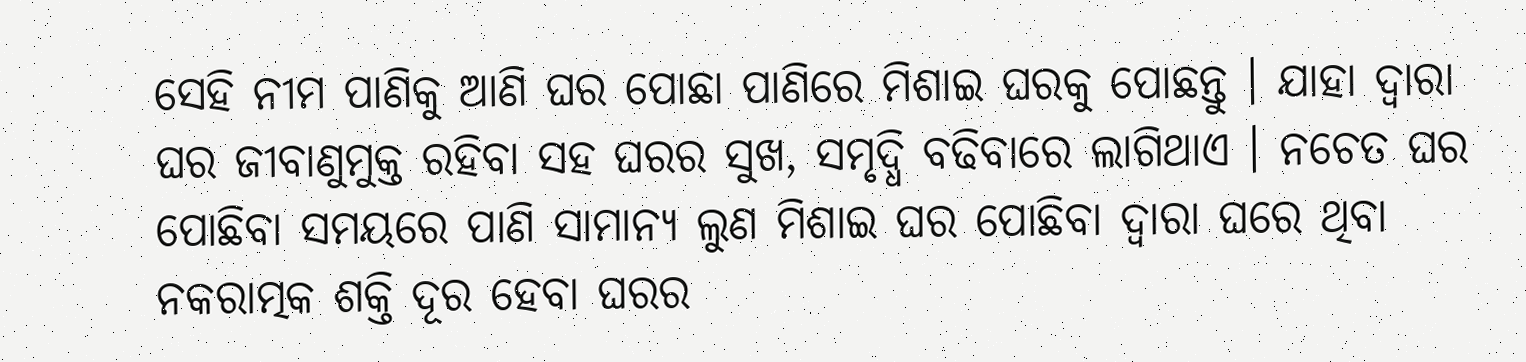ସେହି ନୀମ ପାଣିକୁ ଆଣି ଘର ପୋଛା ପାଣିରେ ମିଶାଇ ଘରକୁ ପୋଛନ୍ତୁ । ଯାହା ଦ୍ଵାରା ଘର ଜୀବାଣୁମୁକ୍ତ ରହିବା ସହ ଘରର ସୁଖ, ସମୃଦ୍ଧି ବଢିବାରେ ଲାଗିଥାଏ । ନଚେତ ଘର ପୋଛିବା ସମୟରେ ପାଣି ସାମାନ୍ୟ ଲୁଣ ମିଶାଇ ଘର ପୋଛିବା ଦ୍ଵାରା ଘରେ ଥିବା ନକରାତ୍ମକ ଶକ୍ତି ଦୂର ହେବା ଘରର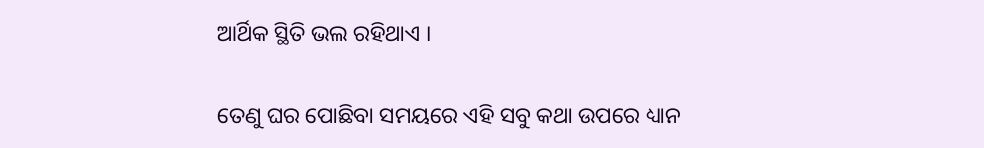ଆର୍ଥିକ ସ୍ଥିତି ଭଲ ରହିଥାଏ ।

ତେଣୁ ଘର ପୋଛିବା ସମୟରେ ଏହି ସବୁ କଥା ଉପରେ ଧ୍ୟାନ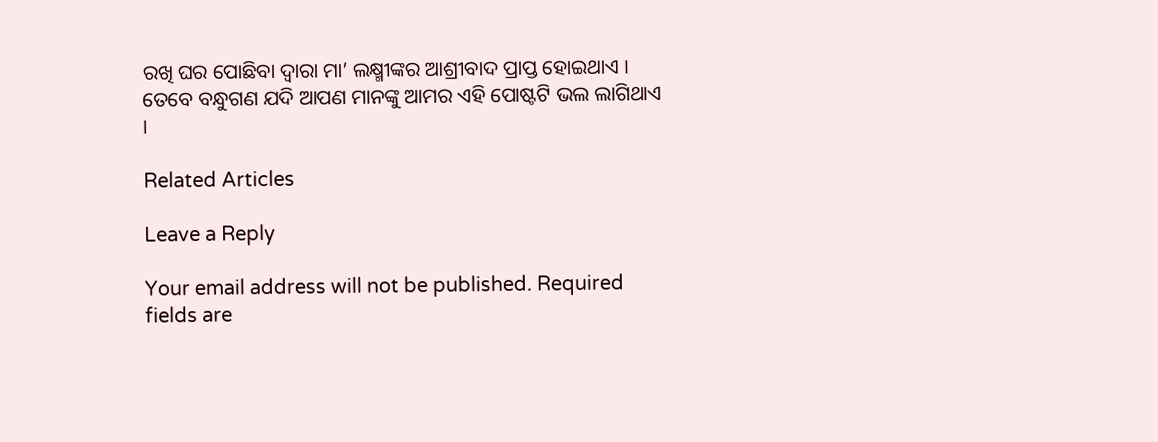ରଖି ଘର ପୋଛିବା ଦ୍ଵାରା ମା’ ଲକ୍ଷ୍ମୀଙ୍କର ଆଶ୍ରୀବାଦ ପ୍ରାପ୍ତ ହୋଇଥାଏ । ତେବେ ବନ୍ଧୁଗଣ ଯଦି ଆପଣ ମାନଙ୍କୁ ଆମର ଏହି ପୋଷ୍ଟଟି ଭଲ ଲାଗିଥାଏ ।

Related Articles

Leave a Reply

Your email address will not be published. Required fields are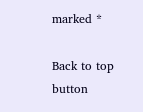marked *

Back to top button